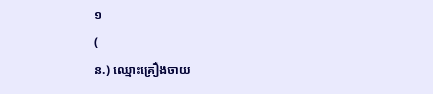១
(
ន.) ឈ្មោះគ្រឿងចាយ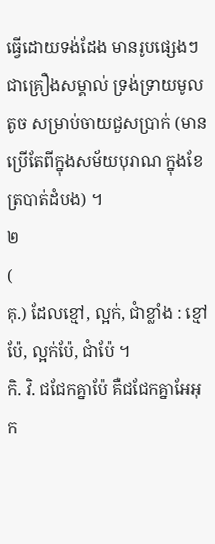ធ្វើដោយទង់ដែង មានរូបផ្សេងៗជាគ្រឿងសម្គាល់ ទ្រង់ទ្រាយមូលតូច សម្រាប់ចាយជួសប្រាក់ (មានប្រើតែពីក្នុងសម័យបុរាណ ក្នុងខែត្របាត់ដំបង) ។
២
(
គុ.) ដែលខ្មៅ, ល្អក់, ជាំខ្លាំង : ខ្មៅប៉ែ, ល្អក់ប៉ែ, ជាំប៉ែ ។
កិ. វិ. ជជែកគ្នាប៉ែ គឺជជែកគ្នាអែអុក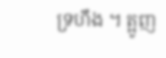ទ្រហឹង ។ ត្អូញ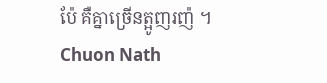ប៉ែ គឺគ្នាច្រើនត្អូញរញ៉ ។
Chuon Nath